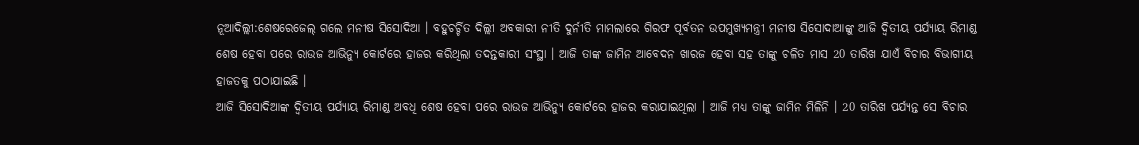ନୂଆଦିଲ୍ଲୀ:ଶେଷରେଜେଲ୍ ଗଲେ ମନୀଷ ସିସୋଦିଆ । ବହୁଚର୍ଚ୍ଚିତ ଦିଲ୍ଲୀ ଅବକାରୀ ନୀତି ଦୁର୍ନୀତି ମାମଲାରେ ଗିରଫ ପୂର୍ବତନ ଉପମୁଖ୍ୟମନ୍ତ୍ରୀ ମନୀଷ ସିସୋଦାଆଙ୍କୁ ଆଜି ଦ୍ବିତୀୟ ପର୍ଯ୍ୟାୟ ରିମାଣ୍ଡ ଶେଷ ହେବା ପରେ ରାଉଜ ଆଭିନ୍ୟୁ କୋର୍ଟରେ ହାଜର କରିଥିଲା ତଦନ୍ତକାରୀ ସଂସ୍ଥା । ଆଜି ତାଙ୍କ ଜାମିନ ଆବେଦନ ଖାରଜ ହେବା ସହ ତାଙ୍କୁ ଚଳିତ ମାସ 20 ତାରିଖ ଯାଏଁ ବିଚାର ବିଭାଗୀୟ ହାଜତକୁ ପଠାଯାଇଛି ।
ଆଜି ସିସୋଦିଆଙ୍କ ଦ୍ବିତୀୟ ପର୍ଯ୍ୟାୟ ରିମାଣ୍ଡ ଅବଧି ଶେଷ ହେବା ପରେ ରାଉଜ ଆଭିନ୍ୟୁ କୋର୍ଟରେ ହାଜର କରାଯାଇଥିଲା । ଆଜି ମଧ୍ୟ ତାଙ୍କୁ ଜାମିନ ମିଳିନି । 20 ତାରିଖ ପର୍ଯ୍ୟନ୍ତ ସେ ବିଚାର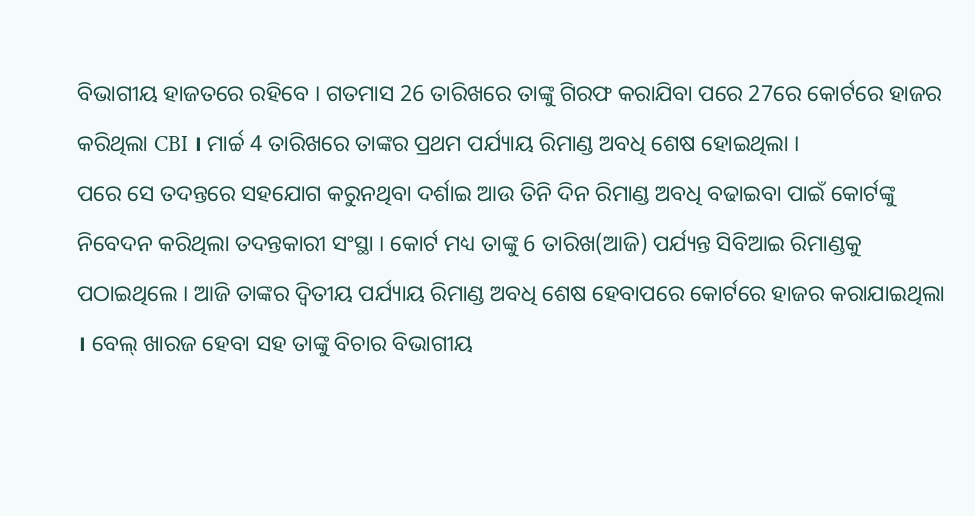ବିଭାଗୀୟ ହାଜତରେ ରହିବେ । ଗତମାସ 26 ତାରିଖରେ ତାଙ୍କୁ ଗିରଫ କରାଯିବା ପରେ 27ରେ କୋର୍ଟରେ ହାଜର କରିଥିଲା CBI । ମାର୍ଚ୍ଚ 4 ତାରିଖରେ ତାଙ୍କର ପ୍ରଥମ ପର୍ଯ୍ୟାୟ ରିମାଣ୍ଡ ଅବଧି ଶେଷ ହୋଇଥିଲା ।
ପରେ ସେ ତଦନ୍ତରେ ସହଯୋଗ କରୁନଥିବା ଦର୍ଶାଇ ଆଉ ତିନି ଦିନ ରିମାଣ୍ଡ ଅବଧି ବଢାଇବା ପାଇଁ କୋର୍ଟଙ୍କୁ ନିବେଦନ କରିଥିଲା ତଦନ୍ତକାରୀ ସଂସ୍ଥା । କୋର୍ଟ ମଧ୍ୟ ତାଙ୍କୁ 6 ତାରିଖ(ଆଜି) ପର୍ଯ୍ୟନ୍ତ ସିବିଆଇ ରିମାଣ୍ଡକୁ ପଠାଇଥିଲେ । ଆଜି ତାଙ୍କର ଦ୍ବିତୀୟ ପର୍ଯ୍ୟାୟ ରିମାଣ୍ଡ ଅବଧି ଶେଷ ହେବାପରେ କୋର୍ଟରେ ହାଜର କରାଯାଇଥିଲା । ବେଲ୍ ଖାରଜ ହେବା ସହ ତାଙ୍କୁ ବିଚାର ବିଭାଗୀୟ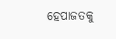ହେପାଜତକୁ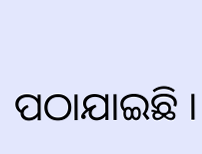ପଠାଯାଇଛି ।